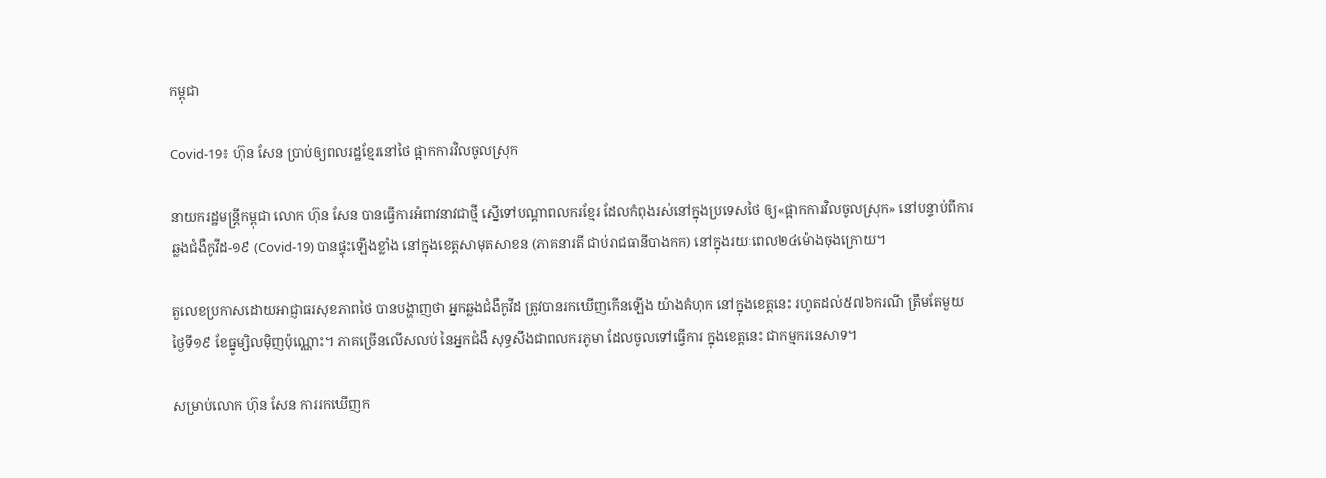កម្ពុជា

Covid-19៖ ហ៊ុន សែន ប្រាប់ឲ្យពលរដ្ឋខ្មែរនៅថៃ ផ្អាកការវិលចូលស្រុក

នាយករដ្ឋមន្ត្រីកម្ពុជា លោក ហ៊ុន សែន បានធ្វើការអំពាវនាវជាថ្មី ស្នើទៅបណ្ដាពលករខ្មែរ ដែលកំពុងរស់នៅក្នុងប្រទេសថៃ ឲ្យ«ផ្អាកការវិលចូលស្រុក» នៅបន្ទាប់ពីការឆ្លងជំងឺកូវីដ-១៩ (Covid-19) បានផ្ទុះឡើងខ្លាំង នៅក្នុងខេត្តសាមុតសាខន (ភាគនារតី ជាប់រាជធានីបាងកក) នៅក្នុងរយៈពេល២៤ម៉ោងចុងក្រោយ។

តួលេខប្រកាសដោយអាជ្ញាធរសុខភាពថៃ បានបង្ហាញថា អ្នកឆ្លងជំងឺកូវីដ ត្រូវបានរកឃើញកើនឡើង យ៉ាងគំហុក នៅក្នុងខេត្តនេះ រហូតដល់៥៧៦ករណី ត្រឹមតែមួយថ្ងៃទី១៩ ខែធ្នូម្សិលម៉ិញប៉ុណ្ណោះ។ ភាគច្រើនលើសលប់ នៃអ្នកជំងឺ សុទ្ធសឹងជាពលករភូមា ដែលចូលទៅធ្វើការ ក្នុងខេត្តនេះ ជាកម្មករនេសាទ។

សម្រាប់លោក ហ៊ុន សែន ការរកឃើញក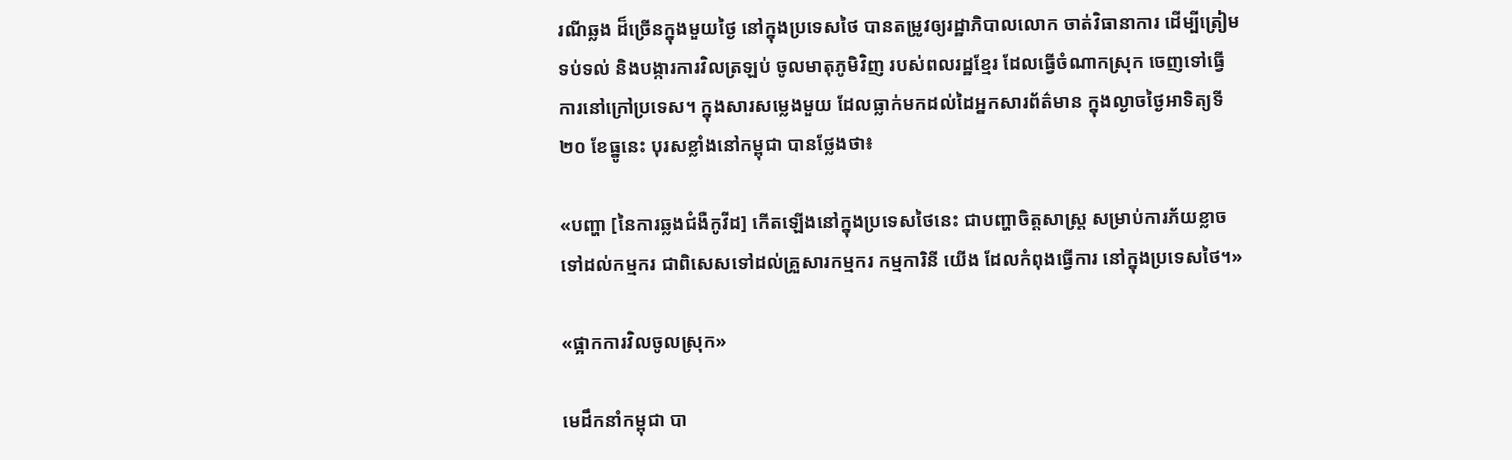រណីឆ្លង ដ៏ច្រើនក្នុងមួយថ្ងៃ នៅក្នុងប្រទេសថៃ បានតម្រូវឲ្យរដ្ឋាភិបាលលោក ចាត់វិធានាការ ដើម្បីត្រៀមទប់ទល់ និងបង្ការការវិលត្រឡប់ ចូលមាតុភូមិវិញ របស់ពលរដ្ឋខ្មែរ ដែលធ្វើចំណាកស្រុក ចេញទៅធ្វើការនៅក្រៅប្រទេស។ ក្នុងសារសម្លេងមួយ ដែលធ្លាក់មកដល់ដៃអ្នកសារព័ត៌មាន ក្នុងល្ងាចថ្ងៃអាទិត្យទី២០ ខែធ្នូនេះ បុរសខ្លាំងនៅកម្ពុជា បានថ្លែងថា៖

«បញ្ហា [នៃការឆ្លងជំងឺកូវីដ] កើតឡើងនៅក្នុងប្រទេសថៃនេះ ជាបញ្ហាចិត្តសាស្ត្រ សម្រាប់ការភ័យខ្លាច ទៅដល់កម្មករ ជាពិសេសទៅដល់គ្រួសារកម្មករ កម្មការិនី យើង ដែលកំពុងធ្វើការ នៅក្នុងប្រទេសថៃ។»

«ផ្អាកការវិលចូលស្រុក»

មេដឹកនាំកម្ពុជា បា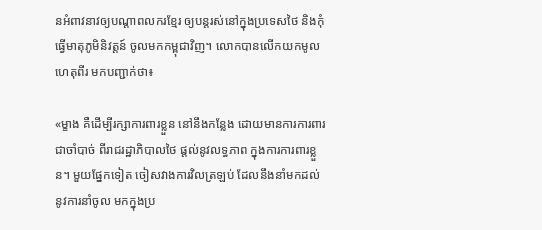នអំពាវនាវឲ្យបណ្ដាពលករខ្មែរ ឲ្យបន្តរស់នៅក្នុងប្រទេសថៃ និងកុំធ្វើមាតុភូមិនិវត្តន៍ ចូលមកកម្ពុជាវិញ។ លោកបានលើកយកមូលហេតុពីរ មកបញ្ជាក់ថា៖

«ម្ខាង គឺដើម្បីរក្សាការពារខ្លួន នៅនឹងកន្លែង ដោយមានការការពារ ជាចាំបាច់ ពីរាជរដ្ឋាភិបាលថៃ ផ្ដល់នូវលទ្ធភាព ក្នុងការការពារខ្លួន។ មួយផ្នែកទៀត ចៀសវាងការវិលត្រឡប់ ដែលនឹងនាំមកដល់ នូវការនាំចូល មកក្នុងប្រ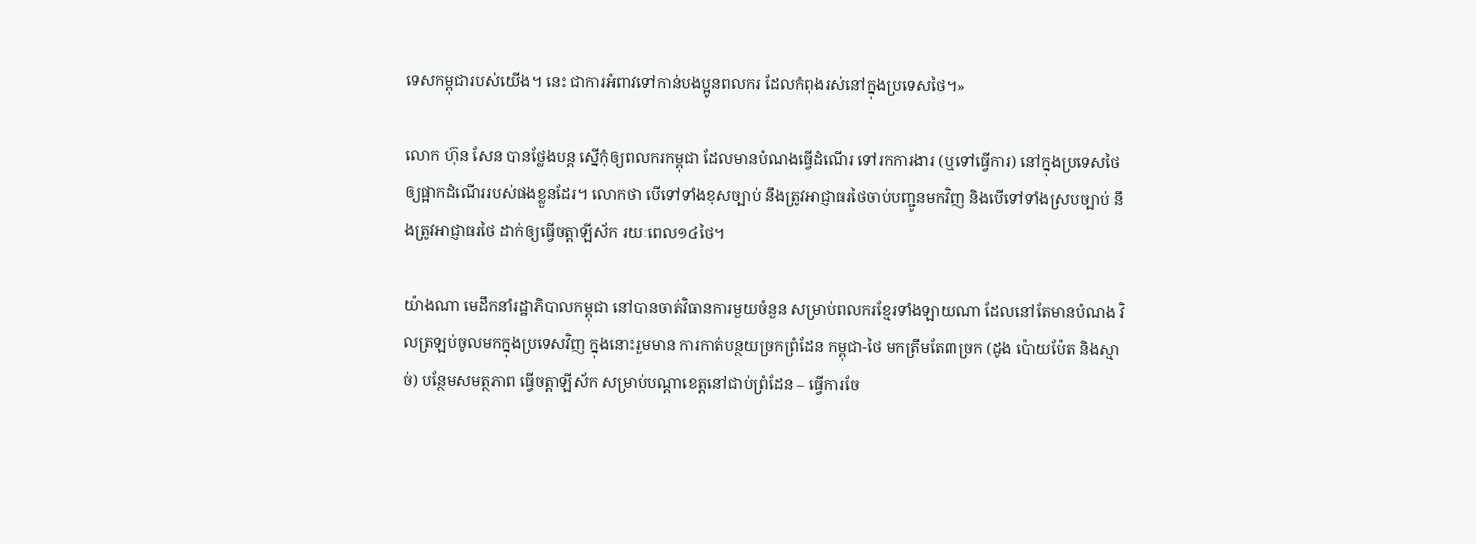ទេសកម្ពុជារបស់យើង។ នេះ ជាការអំពាវទៅកាន់បងប្អូនពលករ ដែលកំពុងរស់នៅក្នុងប្រទេសថៃ។»

លោក ហ៊ុន សែន បានថ្លែងបន្ត ស្នើកុំឲ្យពលករកម្ពុជា ដែលមានបំណងធ្វើដំណើរ ទៅរកការងារ (ឬទៅធ្វើការ) នៅក្នុងប្រទេសថៃ ឲ្យផ្អាកដំណើររបស់ផងខ្លួនដែរ។ លោកថា បើទៅទាំងខុសច្បាប់ នឹងត្រូវអាជ្ញាធរថៃចាប់បញ្ជូនមកវិញ និងបើទៅទាំងស្របច្បាប់ នឹងត្រូវអាជ្ញាធរថៃ ដាក់ឲ្យធ្វើចត្តាឡីស័ក រយៈពេល១៤ថៃ។

យ៉ាងណា មេដឹកនាំរដ្ឋាភិបាលកម្ពុជា នៅបានចាត់វិធានការមួយចំនួន សម្រាប់ពលករខ្មែរទាំងឡាយណា ដែលនៅតែមានបំណង វិលត្រឡប់ចូលមកក្នុងប្រទេសវិញ ក្នុងនោះរួមមាន ការកាត់បន្ថយច្រកព្រំដែន កម្ពុជា-ថៃ មកត្រឹមតែ៣ច្រក (ដូង ប៉ោយប៉ែត និងស្មាច់) បន្ថែមសមត្ថភាព ធ្វើចត្តាឡីស័ក សម្រាប់បណ្ដាខេត្តនៅជាប់ព្រំដែន – ធ្វើការចែ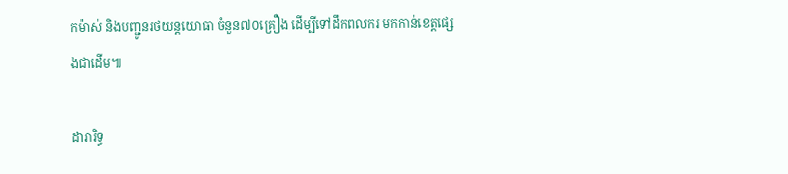កម៉ាស់ និងបញ្ជូនរថយន្ដយោធា ចំនួន៧០គ្រឿង ដើម្បីទៅដឹកពលករ មកកាន់ខេត្តផ្សេងជាដើម៕

ដារារិទ្ធ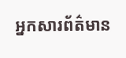អ្នកសារព័ត៌មាន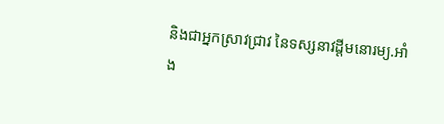និងជាអ្នកស្រាវជ្រាវ នៃទស្សនាវដ្ដីមនោរម្យ.អាំង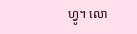ហ្វូ។ លោ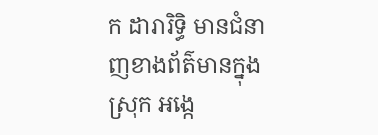ក ដារារិទ្ធិ មានជំនាញខាងព័ត៌មានក្នុងស្រុក អង្កេ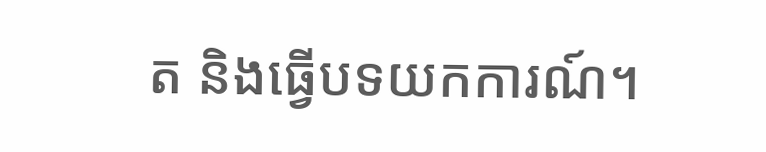ត និងធ្វើបទយកការណ៍។